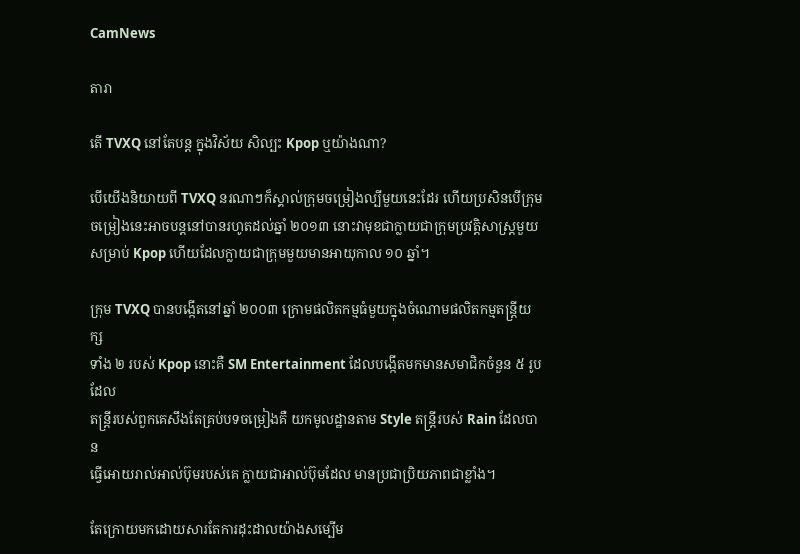CamNews

តារា

តើ TVXQ នៅតែបន្ត ក្នុងវិស័យ សិល្បះ Kpop ឬយ៉ាងណា?

បើយើងនិយាយពី TVXQ នរណាៗក៏ស្គាល់ក្រុមចម្រៀងល្បីមួយនេះដែរ ហើយប្រសិនបើក្រុម
ចម្រៀងនេះអាចបន្តនៅបានរហូតដល់ឆ្នាំ ២០១៣ នោះវាមុខជាក្លាយជាក្រុមប្រវត្តិសាស្រ្តមួយ
សម្រាប់ Kpop ហើយដែលក្លាយជាក្រុមមួយមានអាយុកាល ១០ ឆ្នាំ។

ក្រុម TVXQ បានបង្កើតនៅឆ្នាំ ២០០៣ ក្រោមផលិតកម្មធំមួយក្នុងចំណោមផលិតកម្មតន្រ្តីយក្ស
ទាំង ២ របស់ Kpop នោះគឺ SM Entertainment ដែលបង្កើតមកមានសមាជិកចំនួន ៥ រូបដែល
តន្រ្តីរបស់ពួកគេសឹងតែគ្រប់បទចម្រៀងគឺ យកមូលដ្ឋានតាម Style តន្រ្តីរបស់ Rain ដែលបាន
ធ្វើអោយរាល់អាល់ប៊ុមរបស់គេ ក្លាយជាអាល់ប៊ុមដែល មានប្រជាប្រិយភាពជាខ្លាំង។

តែក្រោយមកដោយសារតែការដុះដាលយ៉ាងសម្បើម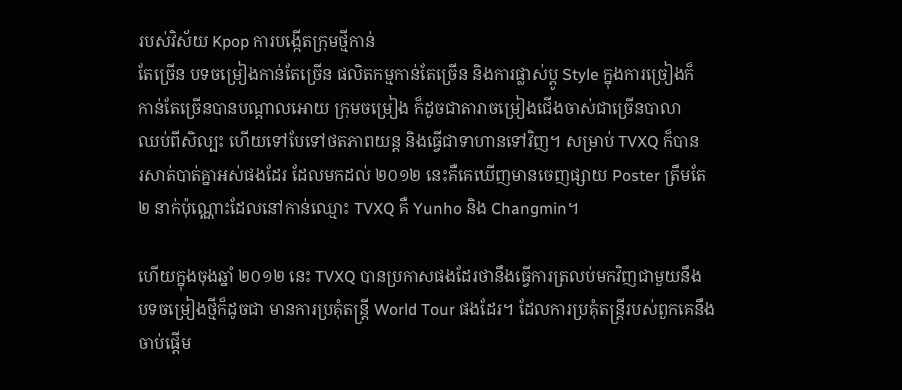របស់វិស័យ Kpop ការបង្កើតក្រុមថ្មីកាន់
តែច្រើន បទចម្រៀងកាន់តែច្រើន ផលិតកម្មកាន់តែច្រើន និងការផ្លាស់ប្ដូ Style ក្នុងការច្រៀងក៏
កាន់តែច្រើនបានបណ្ដាលអោយ ក្រុមចម្រៀង ក៏ដូចជាតារាចម្រៀងជើងចាស់ជាច្រើនបាលា
ឈប់ពីសិល្បះ ហើយទៅបែទៅថតភាពយន្ត និងធ្វើជាទាហានទៅវិញ។ សម្រាប់ TVXQ ក៏បាន
រសាត់បាត់គ្នាអស់ផងដែរ ដែលមកដល់ ២០១២ នេះគឺគេឃើញមានចេញផ្សាយ Poster ត្រឹមតែ
២ នាក់ប៉ុណ្ណោះដែលនៅកាន់ឈ្មោះ TVXQ គឺ Yunho និង Changmin។

ហើយក្នុងចុងឆ្នាំ ២០១២ នេះ TVXQ បានប្រកាសផងដែរថានឹងធ្វើការត្រលប់មកវិញជាមួយនឹង
បទចម្រៀងថ្មីក៏ដូចជា មានការប្រគុំតន្រ្តី World Tour ផងដែរ។ ដែលការប្រគុំតន្រ្តីរបស់ពួកគេនឹង
ចាប់ផ្ដើម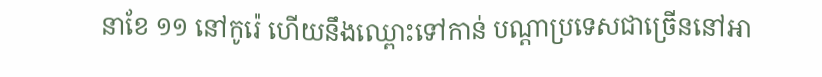នាខែ ១១ នៅកូរ៉េ ហើយនឹងឈ្ពោះទៅកាន់ បណ្ដាប្រទេសជាច្រើននៅអា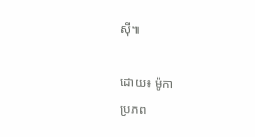ស៊ី៕

ដោយ៖ ម៉ូកា
ប្រភព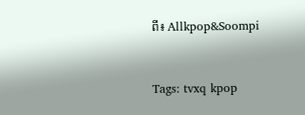ពី៖ Allkpop&Soompi


Tags: tvxq kpop